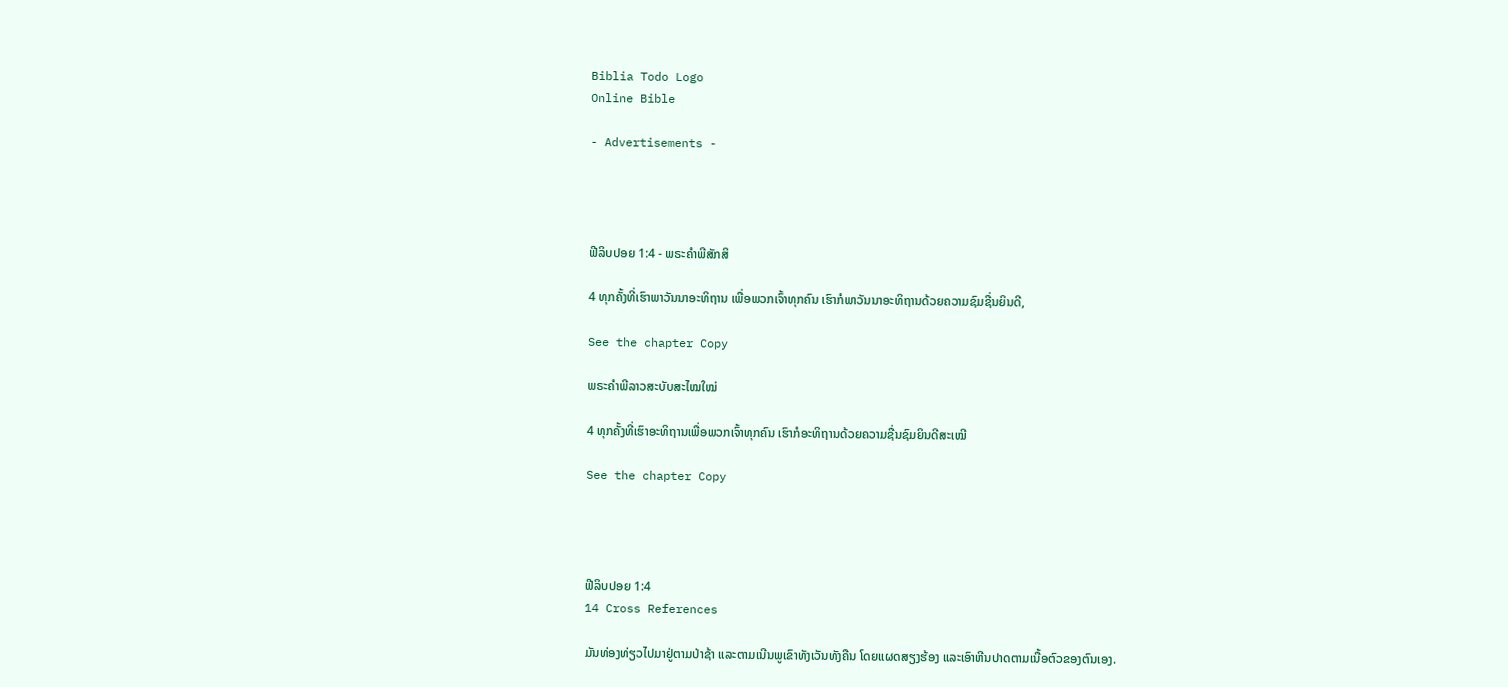Biblia Todo Logo
Online Bible

- Advertisements -




ຟີລິບປອຍ 1:4 - ພຣະຄຳພີສັກສິ

4 ທຸກຄັ້ງທີ່ເຮົາພາວັນນາອະທິຖານ ເພື່ອພວກເຈົ້າທຸກຄົນ ເຮົາກໍພາວັນນາອະທິຖານດ້ວຍຄວາມຊົມຊື່ນຍິນດີ,

See the chapter Copy

ພຣະຄຳພີລາວສະບັບສະໄໝໃໝ່

4 ທຸກຄັ້ງທີ່ເຮົາອະທິຖານເພື່ອພວກເຈົ້າທຸກຄົນ ເຮົາກໍອະທິຖານດ້ວຍຄວາມຊື່ນຊົມຍິນດີສະເໝີ

See the chapter Copy




ຟີລິບປອຍ 1:4
14 Cross References

ມັນທ່ອງທ່ຽວໄປມາຢູ່ຕາມປ່າຊ້າ ແລະຕາມເນີນພູເຂົາທັງເວັນທັງຄືນ ໂດຍແຜດສຽງຮ້ອງ ແລະເອົາຫີນປາດຕາມເນື້ອຕົວຂອງຕົນເອງ.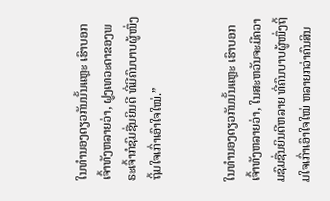ໃນທຳນອງດຽວກັນນັ້ນແຫຼະ ເຮົາບອກເຈົ້າທັງຫລາຍວ່າ, ຝູງເທວະດາຂອງພຣະເຈົ້າກໍຊົມຊື່ນຍິນດີ ທີ່ມີຄົນບາບຜູ້ໜຶ່ງຖິ້ມໃຈເກົ່າເອົາໃຈໃໝ່.”


ໃນທຳນອງດຽວກັນນັ້ນແຫຼະ ເຮົາບອກເຈົ້າທັງຫລາຍວ່າ, ໃນສະຫວັນຈະມີຄວາມຊົມຊື່ນຍິນດີຫລາຍ ທີ່ຄົນບາບຜູ້ໜຶ່ງຖິ້ມໃຈເກົ່າເອົາໃຈໃໝ່ ຫລາຍກວ່າຄົນສິນ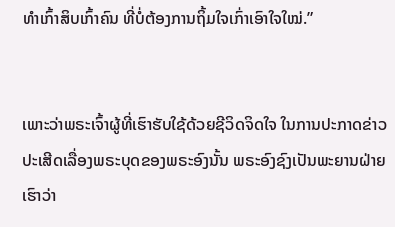ທຳເກົ້າສິບເກົ້າຄົນ ທີ່ບໍ່ຕ້ອງການຖິ້ມໃຈເກົ່າເອົາໃຈໃໝ່.”


ເພາະວ່າພຣະເຈົ້າຜູ້ທີ່ເຮົາຮັບໃຊ້ດ້ວຍຊີວິດຈິດໃຈ ໃນການປະກາດຂ່າວປະເສີດເລື່ອງພຣະບຸດຂອງພຣະອົງນັ້ນ ພຣະອົງຊົງເປັນພະຍານຝ່າຍເຮົາວ່າ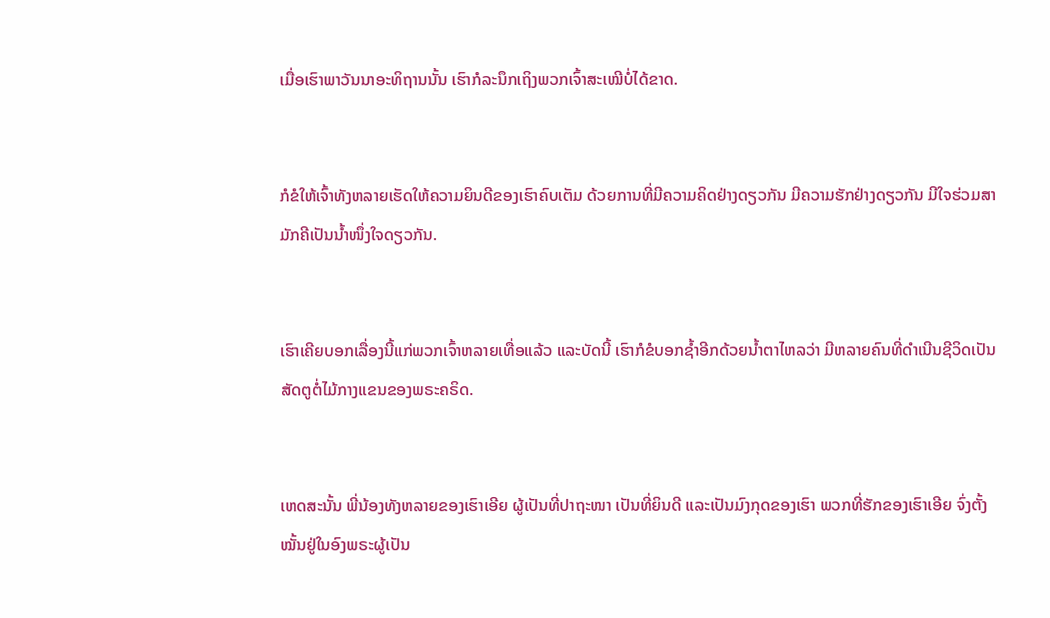ເມື່ອເຮົາພາວັນນາອະທິຖານນັ້ນ ເຮົາກໍລະນຶກເຖິງພວກເຈົ້າສະເໝີບໍ່ໄດ້ຂາດ.


ກໍຂໍໃຫ້ເຈົ້າທັງຫລາຍເຮັດໃຫ້ຄວາມຍິນດີຂອງເຮົາຄົບເຕັມ ດ້ວຍການທີ່ມີຄວາມຄິດຢ່າງດຽວກັນ ມີຄວາມຮັກຢ່າງດຽວກັນ ມີໃຈຮ່ວມສາມັກຄີເປັນນໍ້າໜຶ່ງໃຈດຽວກັນ.


ເຮົາເຄີຍບອກເລື່ອງນີ້ແກ່ພວກເຈົ້າຫລາຍເທື່ອແລ້ວ ແລະບັດນີ້ ເຮົາກໍຂໍບອກຊໍ້າອີກດ້ວຍນໍ້າຕາໄຫລວ່າ ມີຫລາຍຄົນທີ່ດຳເນີນຊີວິດເປັນສັດຕູຕໍ່ໄມ້ກາງແຂນຂອງພຣະຄຣິດ.


ເຫດສະນັ້ນ ພີ່ນ້ອງທັງຫລາຍຂອງເຮົາເອີຍ ຜູ້ເປັນທີ່ປາຖະໜາ ເປັນທີ່ຍິນດີ ແລະເປັນມົງກຸດຂອງເຮົາ ພວກທີ່ຮັກຂອງເຮົາເອີຍ ຈົ່ງຕັ້ງໝັ້ນຢູ່ໃນອົງພຣະຜູ້ເປັນ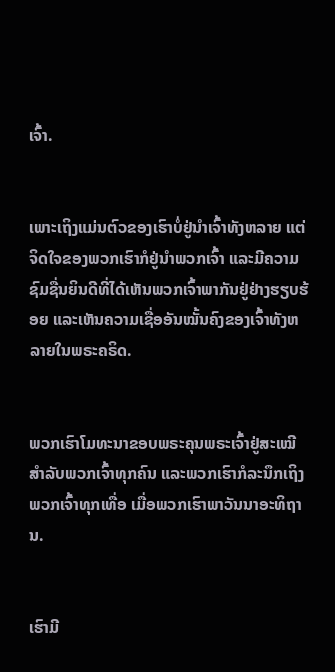ເຈົ້າ.


ເພາະເຖິງແມ່ນຕົວຂອງເຮົາບໍ່ຢູ່ນຳເຈົ້າທັງຫລາຍ ແຕ່ຈິດໃຈຂອງພວກເຮົາກໍຢູ່ນຳພວກເຈົ້າ ແລະມີຄວາມຊົມຊື່ນຍິນດີທີ່ໄດ້ເຫັນພວກເຈົ້າພາກັນຢູ່ຢ່າງຮຽບຮ້ອຍ ແລະເຫັນຄວາມເຊື່ອອັນໝັ້ນຄົງຂອງເຈົ້າທັງຫລາຍໃນພຣະຄຣິດ.


ພວກເຮົາໂມທະນາຂອບພຣະຄຸນພຣະເຈົ້າຢູ່ສະເໝີ ສຳລັບພວກເຈົ້າທຸກຄົນ ແລະພວກເຮົາກໍລະນຶກເຖິງພວກເຈົ້າທຸກເທື່ອ ເມື່ອພວກເຮົາພາວັນນາອະທິຖານ.


ເຮົາມີ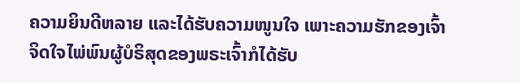ຄວາມຍິນດີຫລາຍ ແລະໄດ້ຮັບຄວາມໜູນໃຈ ເພາະຄວາມຮັກຂອງເຈົ້າ ຈິດໃຈໄພ່ພົນຜູ້ບໍຣິສຸດຂອງພຣະເຈົ້າກໍໄດ້ຮັບ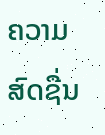ຄວາມສົດຊື່ນ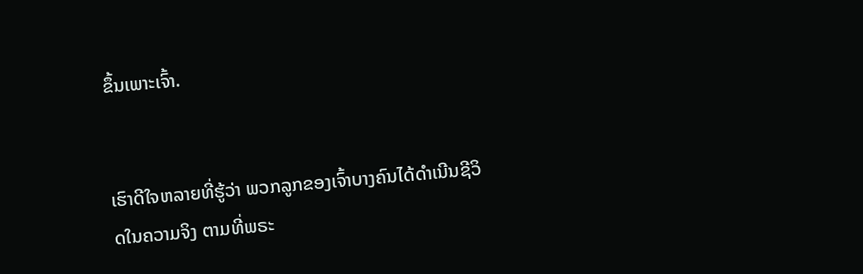ຂຶ້ນເພາະເຈົ້າ.


ເຮົາດີໃຈຫລາຍທີ່ຮູ້ວ່າ ພວກລູກຂອງເຈົ້າບາງຄົນໄດ້ດຳເນີນຊີວິດໃນຄວາມຈິງ ຕາມທີ່ພຣະ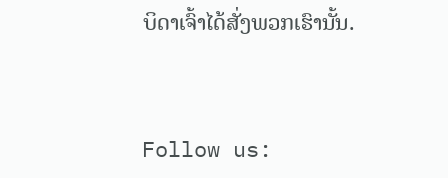ບິດາເຈົ້າໄດ້ສັ່ງພວກເຮົານັ້ນ.


Follow us: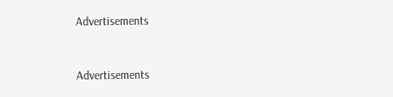Advertisements


Advertisements